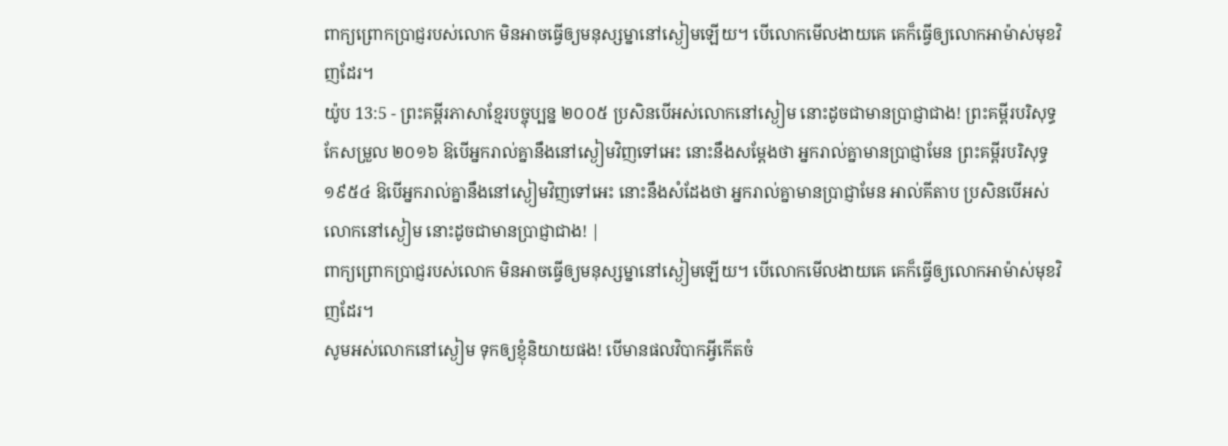ពាក្យព្រោកប្រាជ្ញរបស់លោក មិនអាចធ្វើឲ្យមនុស្សម្នានៅស្ងៀមឡើយ។ បើលោកមើលងាយគេ គេក៏ធ្វើឲ្យលោកអាម៉ាស់មុខវិញដែរ។
យ៉ូប 13:5 - ព្រះគម្ពីរភាសាខ្មែរបច្ចុប្បន្ន ២០០៥ ប្រសិនបើអស់លោកនៅស្ងៀម នោះដូចជាមានប្រាជ្ញាជាង! ព្រះគម្ពីរបរិសុទ្ធកែសម្រួល ២០១៦ ឱបើអ្នករាល់គ្នានឹងនៅស្ងៀមវិញទៅអេះ នោះនឹងសម្ដែងថា អ្នករាល់គ្នាមានប្រាជ្ញាមែន ព្រះគម្ពីរបរិសុទ្ធ ១៩៥៤ ឱបើអ្នករាល់គ្នានឹងនៅស្ងៀមវិញទៅអេះ នោះនឹងសំដែងថា អ្នករាល់គ្នាមានប្រាជ្ញាមែន អាល់គីតាប ប្រសិនបើអស់លោកនៅស្ងៀម នោះដូចជាមានប្រាជ្ញាជាង! |
ពាក្យព្រោកប្រាជ្ញរបស់លោក មិនអាចធ្វើឲ្យមនុស្សម្នានៅស្ងៀមឡើយ។ បើលោកមើលងាយគេ គេក៏ធ្វើឲ្យលោកអាម៉ាស់មុខវិញដែរ។
សូមអស់លោកនៅស្ងៀម ទុកឲ្យខ្ញុំនិយាយផង! បើមានផលវិបាកអ្វីកើតចំ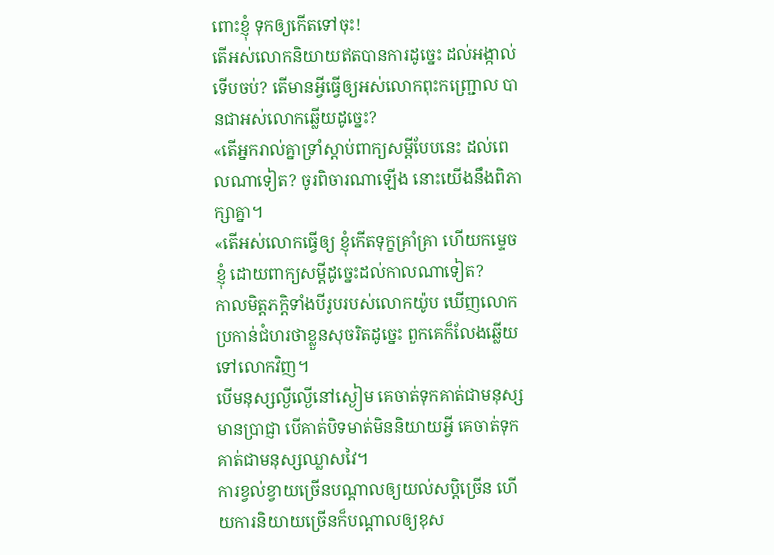ពោះខ្ញុំ ទុកឲ្យកើតទៅចុះ!
តើអស់លោកនិយាយឥតបានការដូច្នេះ ដល់អង្កាល់ទើបចប់? តើមានអ្វីធ្វើឲ្យអស់លោកពុះកញ្ជ្រោល បានជាអស់លោកឆ្លើយដូច្នេះ?
«តើអ្នករាល់គ្នាទ្រាំស្ដាប់ពាក្យសម្ដីបែបនេះ ដល់ពេលណាទៀត? ចូរពិចារណាឡើង នោះយើងនឹងពិភាក្សាគ្នា។
«តើអស់លោកធ្វើឲ្យ ខ្ញុំកើតទុក្ខគ្រាំគ្រា ហើយកម្ទេចខ្ញុំ ដោយពាក្យសម្ដីដូច្នេះដល់កាលណាទៀត?
កាលមិត្តភក្ដិទាំងបីរូបរបស់លោកយ៉ូប ឃើញលោកប្រកាន់ជំហរថាខ្លួនសុចរិតដូច្នេះ ពួកគេក៏លែងឆ្លើយទៅលោកវិញ។
បើមនុស្សល្ងីល្ងើនៅស្ងៀម គេចាត់ទុកគាត់ជាមនុស្សមានប្រាជ្ញា បើគាត់បិទមាត់មិននិយាយអ្វី គេចាត់ទុកគាត់ជាមនុស្សឈ្លាសវៃ។
ការខ្វល់ខ្វាយច្រើនបណ្ដាលឲ្យយល់សប្ដិច្រើន ហើយការនិយាយច្រើនក៏បណ្ដាលឲ្យខុស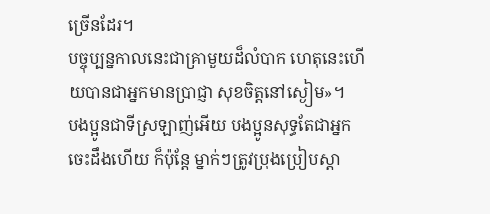ច្រើនដែរ។
បច្ចុប្បន្នកាលនេះជាគ្រាមួយដ៏លំបាក ហេតុនេះហើយបានជាអ្នកមានប្រាជ្ញា សុខចិត្តនៅស្ងៀម»។
បងប្អូនជាទីស្រឡាញ់អើយ បងប្អូនសុទ្ធតែជាអ្នកចេះដឹងហើយ ក៏ប៉ុន្តែ ម្នាក់ៗត្រូវប្រុងប្រៀបស្ដា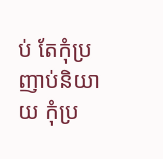ប់ តែកុំប្រញាប់និយាយ កុំប្រ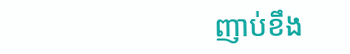ញាប់ខឹង